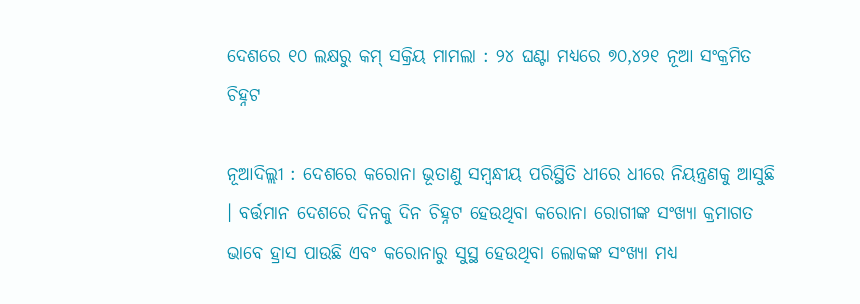ଦେଶରେ ୧୦ ଲକ୍ଷରୁ କମ୍ ସକ୍ରିୟ ମାମଲା : ୨୪ ଘଣ୍ଟା ମଧ୍ୟରେ ୭୦,୪୨୧ ନୂଆ ସଂକ୍ରମିତ ଚିହ୍ନଟ

ନୂଆଦିଲ୍ଲୀ : ଦେଶରେ କରୋନା ଭୂତାଣୁ ସମ୍ବନ୍ଧୀୟ ପରିସ୍ଥିତି ଧୀରେ ଧୀରେ ନିୟନ୍ତ୍ରଣକୁ ଆସୁଛି । ବର୍ତ୍ତମାନ ଦେଶରେ ଦିନକୁ ଦିନ ଚିହ୍ନଟ ହେଉଥିବା କରୋନା ରୋଗୀଙ୍କ ସଂଖ୍ୟା କ୍ରମାଗତ ଭାବେ ହ୍ରାସ ପାଉଛି ଏବଂ କରୋନାରୁ ସୁସ୍ଥ ହେଉଥିବା ଲୋକଙ୍କ ସଂଖ୍ୟା ମଧ୍ୟ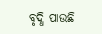ବୃଦ୍ଧି ପାଉଛି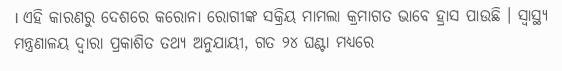। ଏହି କାରଣରୁ ଦେଶରେ କରୋନା ରୋଗୀଙ୍କ ସକ୍ରିୟ ମାମଲା କ୍ରମାଗତ ଭାବେ ହ୍ରାସ ପାଉଛି । ସ୍ୱାସ୍ଥ୍ୟ ମନ୍ତ୍ରଣାଳୟ ଦ୍ୱାରା ପ୍ରକାଶିତ ତଥ୍ୟ ଅନୁଯାୟୀ, ଗତ ୨୪ ଘଣ୍ଟା ମଧ୍ୟରେ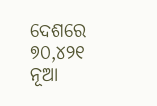ଦେଶରେ ୭୦,୪୨୧ ନୂଆ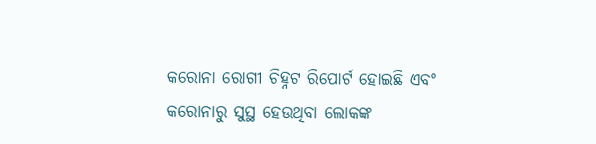କରୋନା ରୋଗୀ ଚିହ୍ନଟ ରିପୋର୍ଟ ହୋଇଛି ଏବଂ କରୋନାରୁ ସୁସ୍ଥ ହେଉଥିବା ଲୋକଙ୍କ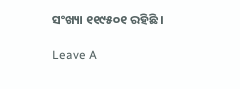ସଂଖ୍ୟା ୧୧୯୫୦୧ ରହିଛି ।

Leave A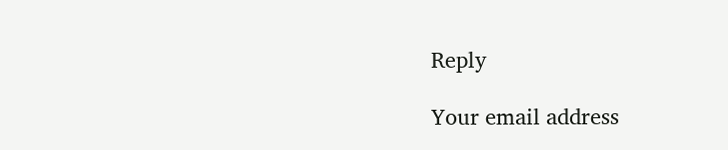Reply

Your email address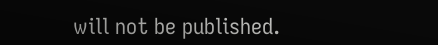will not be published.